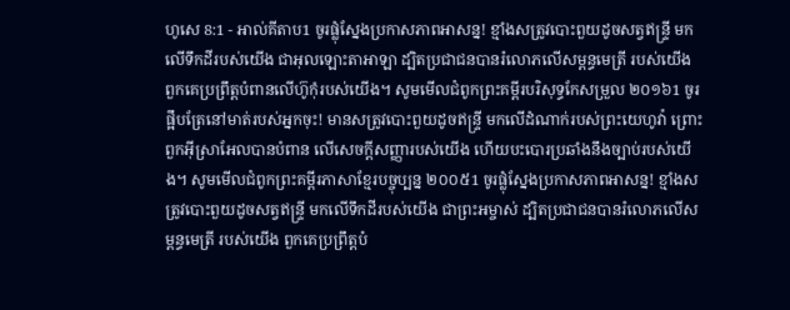ហូសេ 8:1 - អាល់គីតាប1 ចូរផ្លុំស្នែងប្រកាសភាពអាសន្ន! ខ្មាំងសត្រូវបោះពួយដូចសត្វឥន្ទ្រី មកលើទឹកដីរបស់យើង ជាអុលឡោះតាអាឡា ដ្បិតប្រជាជនបានរំលោភលើសម្ពន្ធមេត្រី របស់យើង ពួកគេប្រព្រឹត្តបំពានលើហ៊ូកុំរបស់យើង។ សូមមើលជំពូកព្រះគម្ពីរបរិសុទ្ធកែសម្រួល ២០១៦1 ចូរផ្អឹបត្រែនៅមាត់របស់អ្នកចុះ! មានសត្រូវបោះពួយដូចឥន្ទ្រី មកលើដំណាក់របស់ព្រះយេហូវ៉ា ព្រោះពួកអ៊ីស្រាអែលបានបំពាន លើសេចក្ដីសញ្ញារបស់យើង ហើយបះបោរប្រឆាំងនឹងច្បាប់របស់យើង។ សូមមើលជំពូកព្រះគម្ពីរភាសាខ្មែរបច្ចុប្បន្ន ២០០៥1 ចូរផ្លុំស្នែងប្រកាសភាពអាសន្ន! ខ្មាំងសត្រូវបោះពួយដូចសត្វឥន្ទ្រី មកលើទឹកដីរបស់យើង ជាព្រះអម្ចាស់ ដ្បិតប្រជាជនបានរំលោភលើសម្ពន្ធមេត្រី របស់យើង ពួកគេប្រព្រឹត្តបំ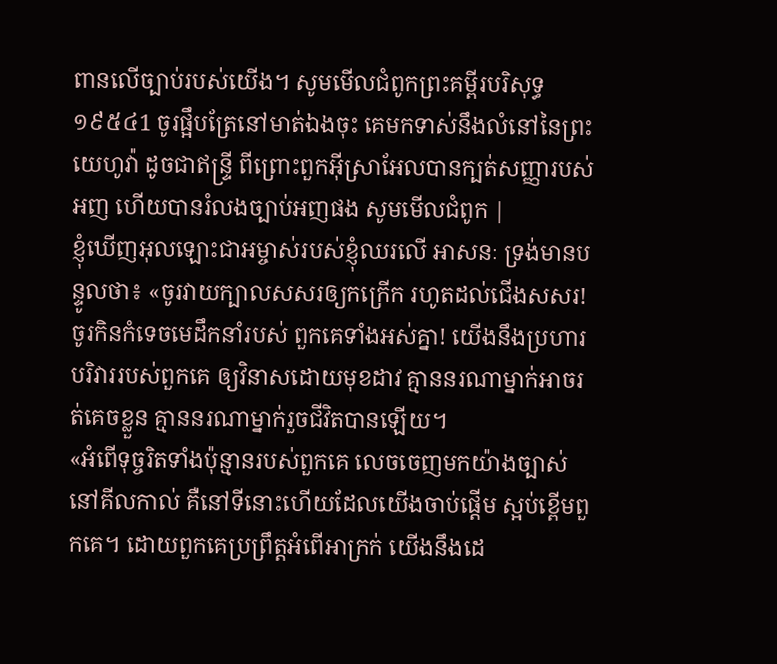ពានលើច្បាប់របស់យើង។ សូមមើលជំពូកព្រះគម្ពីរបរិសុទ្ធ ១៩៥៤1 ចូរផ្អឹបត្រែនៅមាត់ឯងចុះ គេមកទាស់នឹងលំនៅនៃព្រះយេហូវ៉ា ដូចជាឥន្ទ្រី ពីព្រោះពួកអ៊ីស្រាអែលបានក្បត់សញ្ញារបស់អញ ហើយបានរំលងច្បាប់អញផង សូមមើលជំពូក |
ខ្ញុំឃើញអុលឡោះជាអម្ចាស់របស់ខ្ញុំឈរលើ អាសនៈ ទ្រង់មានបន្ទូលថា៖ «ចូរវាយក្បាលសសរឲ្យកក្រើក រហូតដល់ជើងសសរ! ចូរកិនកំទេចមេដឹកនាំរបស់ ពួកគេទាំងអស់គ្នា! យើងនឹងប្រហារបរិវាររបស់ពួកគេ ឲ្យវិនាសដោយមុខដាវ គ្មាននរណាម្នាក់អាចរត់គេចខ្លួន គ្មាននរណាម្នាក់រួចជីវិតបានឡើយ។
«អំពើទុច្ចរិតទាំងប៉ុន្មានរបស់ពួកគេ លេចចេញមកយ៉ាងច្បាស់នៅគីលកាល់ គឺនៅទីនោះហើយដែលយើងចាប់ផ្ដើម ស្អប់ខ្ពើមពួកគេ។ ដោយពួកគេប្រព្រឹត្តអំពើអាក្រក់ យើងនឹងដេ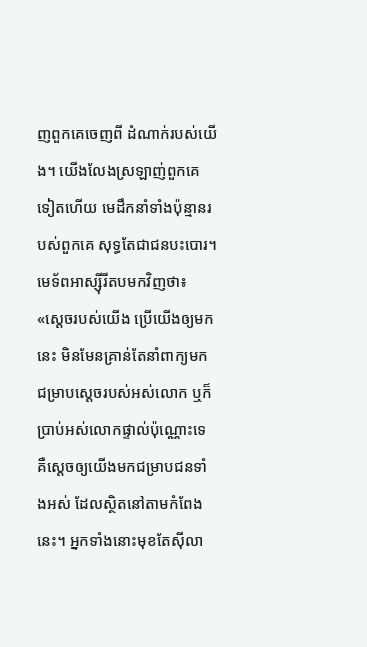ញពួកគេចេញពី ដំណាក់របស់យើង។ យើងលែងស្រឡាញ់ពួកគេទៀតហើយ មេដឹកនាំទាំងប៉ុន្មានរបស់ពួកគេ សុទ្ធតែជាជនបះបោរ។
មេទ័ពអាស្ស៊ីរីតបមកវិញថា៖ «ស្តេចរបស់យើង ប្រើយើងឲ្យមកនេះ មិនមែនគ្រាន់តែនាំពាក្យមកជម្រាបស្តេចរបស់អស់លោក ឬក៏ប្រាប់អស់លោកផ្ទាល់ប៉ុណ្ណោះទេ គឺស្តេចឲ្យយើងមកជម្រាបជនទាំងអស់ ដែលស្ថិតនៅតាមកំពែងនេះ។ អ្នកទាំងនោះមុខតែស៊ីលា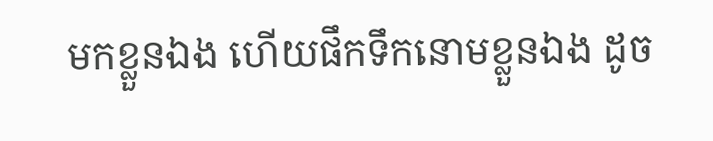មកខ្លួនឯង ហើយផឹកទឹកនោមខ្លួនឯង ដូច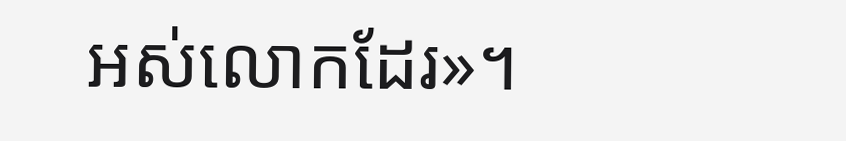អស់លោកដែរ»។